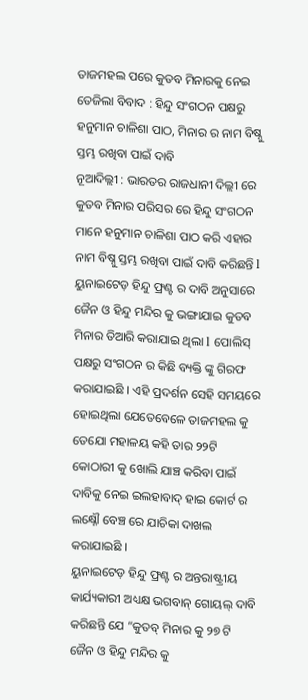ତାଜମହଲ ପରେ କୁତବ ମିନାରକୁ ନେଇ ତେଜିଲା ବିବାଦ : ହିନ୍ଦୁ ସଂଗଠନ ପକ୍ଷରୁ ହନୁମାନ ଚାଳିଶା ପାଠ, ମିନାର ର ନାମ ବିଷ୍ନୁ ସ୍ତମ୍ଭ ରଖିବା ପାଇଁ ଦାବି
ନୂଆଦିଲ୍ଲୀ : ଭାରତର ରାଜଧାନୀ ଦିଲ୍ଲୀ ରେ କୁତବ ମିନାର ପରିସର ରେ ହିନ୍ଦୁ ସଂଗଠନ ମାନେ ହନୁମାନ ଚାଳିଶା ପାଠ କରି ଏହାର ନାମ ବିଷ୍ନୁ ସ୍ତମ୍ଭ ରଖିବା ପାଇଁ ଦାବି କରିଛନ୍ତି l ୟୁନାଇଟେଡ଼ ହିନ୍ଦୁ ଫ୍ରଣ୍ଟ ର ଦାବି ଅନୁସାରେ ଜୈନ ଓ ହିନ୍ଦୁ ମନ୍ଦିର କୁ ଭଙ୍ଗାଯାଇ କୁତବ ମିନାର ତିଆରି କରାଯାଇ ଥିଲା l ପୋଲିସ୍ ପକ୍ଷରୁ ସଂଗଠନ ର କିଛି ବ୍ୟକ୍ତି ଙ୍କୁ ଗିରଫ କରାଯାଇଛି । ଏହି ପ୍ରଦର୍ଶନ ସେହି ସମୟରେ ହୋଇଥିଲା ଯେତେବେଳେ ତାଜମହଲ କୁ ତେଯୋ ମହାଳୟ କହି ତାର ୨୨ଟି କୋଠାରୀ କୁ ଖୋଲି ଯାଞ୍ଚ କରିବା ପାଇଁ ଦାବିକୁ ନେଇ ଇଲହାବାଦ୍ ହାଇ କୋର୍ଟ ର ଲକ୍ଷ୍ନୌ ବେଞ୍ଚ ରେ ଯାଚିକା ଦାଖଲ କରାଯାଇଛି ।
ୟୁନାଇଟେଡ଼ ହିନ୍ଦୁ ଫ୍ରଣ୍ଟ ର ଅନ୍ତରାଷ୍ଟ୍ରୀୟ କାର୍ଯ୍ୟକାରୀ ଅଧ୍ୟକ୍ଷ ଭଗବାନ୍ ଗୋୟଲ୍ ଦାବି କରିଛନ୍ତି ଯେ “କୁତବ୍ ମିନାର କୁ ୨୭ ଟି ଜୈନ ଓ ହିନ୍ଦୁ ମନ୍ଦିର କୁ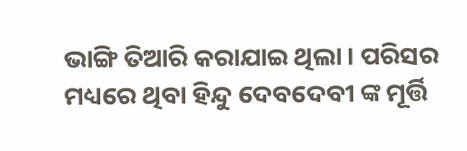ଭାଙ୍ଗି ତିଆରି କରାଯାଇ ଥିଲା । ପରିସର ମଧ୍ୟରେ ଥିବା ହିନ୍ଦୁ ଦେବଦେବୀ ଙ୍କ ମୂର୍ତ୍ତି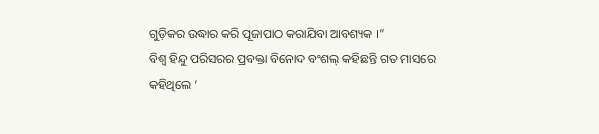ଗୁଡ଼ିକର ଉଦ୍ଧାର କରି ପୂଜାପାଠ କରାଯିବା ଆବଶ୍ୟକ ।”
ବିଶ୍ଵ ହିନ୍ଦୁ ପରିସରର ପ୍ରବକ୍ତା ବିନୋଦ ବଂଶଲ୍ କହିଛନ୍ତି ଗତ ମାସରେ କହିଥିଲେ ‘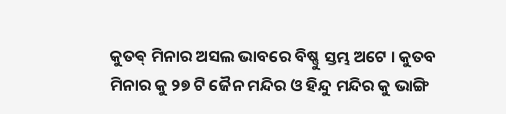କୁତଵ୍ ମିନାର ଅସଲ ଭାବରେ ବିଷ୍ଣୁ ସ୍ତମ୍ଭ ଅଟେ । କୁତବ ମିନାର କୁ ୨୭ ଟି ଜୈନ ମନ୍ଦିର ଓ ହିନ୍ଦୁ ମନ୍ଦିର କୁ ଭାଙ୍ଗି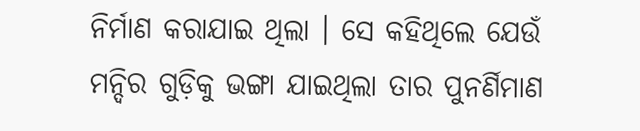ନିର୍ମାଣ କରାଯାଇ ଥିଲା । ସେ କହିଥିଲେ ଯେଉଁ ମନ୍ଦିର ଗୁଡ଼ିକୁ ଭଙ୍ଗା ଯାଇଥିଲା ତାର ପୁନର୍ଣିମାଣ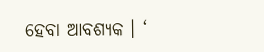ହେବା ଆବଶ୍ୟକ । ‘